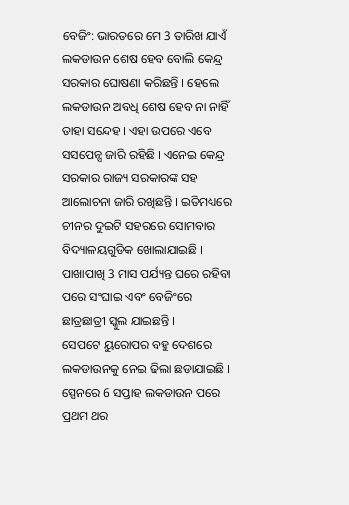ବେଜିଂ: ଭାରତରେ ମେ 3 ତାରିଖ ଯାଏଁ ଲକଡାଉନ ଶେଷ ହେବ ବୋଲି କେନ୍ଦ୍ର ସରକାର ଘୋଷଣା କରିଛନ୍ତି । ହେଲେ ଲକଡାଉନ ଅବଧି ଶେଷ ହେବ ନା ନାହିଁ ତାହା ସନ୍ଦେହ । ଏହା ଉପରେ ଏବେ ସସପେନ୍ସ ଜାରି ରହିଛି । ଏନେଇ କେନ୍ଦ୍ର ସରକାର ରାଜ୍ୟ ସରକାରଙ୍କ ସହ ଆଲୋଚନା ଜାରି ରଖିଛନ୍ତି । ଇତିମଧ୍ୟରେ ଚୀନର ଦୁଇଟି ସହରରେ ସୋମବାର ବିଦ୍ୟାଳୟଗୁଡିକ ଖୋଲାଯାଇଛି । ପାଖାପାଖି 3 ମାସ ପର୍ଯ୍ୟନ୍ତ ଘରେ ରହିବା ପରେ ସଂଘାଇ ଏବଂ ବେଜିଂରେ ଛାତ୍ରଛାତ୍ରୀ ସ୍କୁଲ ଯାଇଛନ୍ତି ।
ସେପଟେ ୟୁରୋପର ବହୁ ଦେଶରେ ଲକଡାଉନକୁ ନେଇ ଢିଲା ଛଡାଯାଇଛି । ସ୍ପେନରେ 6 ସପ୍ତାହ ଲକଡାଉନ ପରେ ପ୍ରଥମ ଥର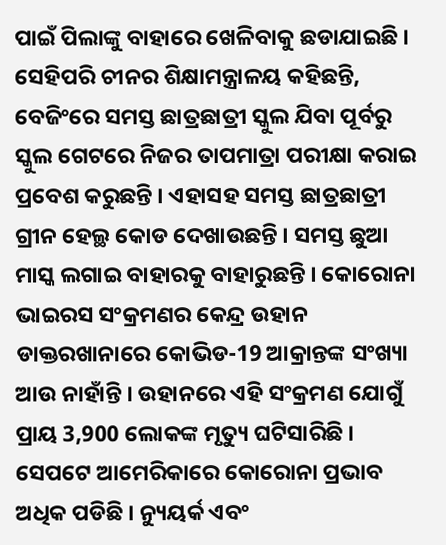ପାଇଁ ପିଲାଙ୍କୁ ବାହାରେ ଖେଳିବାକୁ ଛଡାଯାଇଛି । ସେହିପରି ଚୀନର ଶିକ୍ଷାମନ୍ତ୍ରାଳୟ କହିଛନ୍ତି, ବେଜିଂରେ ସମସ୍ତ ଛାତ୍ରଛାତ୍ରୀ ସ୍କୁଲ ଯିବା ପୂର୍ବରୁ ସ୍କୁଲ ଗେଟରେ ନିଜର ତାପମାତ୍ରା ପରୀକ୍ଷା କରାଇ ପ୍ରବେଶ କରୁଛନ୍ତି । ଏହାସହ ସମସ୍ତ ଛାତ୍ରଛାତ୍ରୀ ଗ୍ରୀନ ହେଲ୍ଥ କୋଡ ଦେଖାଉଛନ୍ତି । ସମସ୍ତ ଛୁଆ ମାସ୍କ ଲଗାଇ ବାହାରକୁ ବାହାରୁଛନ୍ତି । କୋରୋନା ଭାଇରସ ସଂକ୍ରମଣର କେନ୍ଦ୍ର ଉହାନ ଡାକ୍ତରଖାନାରେ କୋଭିଡ-19 ଆକ୍ରାନ୍ତଙ୍କ ସଂଖ୍ୟା ଆଉ ନାହାଁନ୍ତି । ଉହାନରେ ଏହି ସଂକ୍ରମଣ ଯୋଗୁଁ ପ୍ରାୟ 3,900 ଲୋକଙ୍କ ମୃତ୍ୟୁ ଘଟିସାରିଛି ।
ସେପଟେ ଆମେରିକାରେ କୋରୋନା ପ୍ରଭାବ ଅଧିକ ପଡିଛି । ନ୍ୟୁୟର୍କ ଏବଂ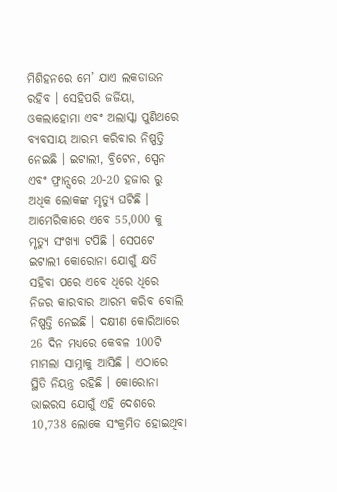ମିଶିହନରେ ମେ’ ଯାଏ ଲକଡାଉନ ରହିବ । ସେହିପରି ଜର୍ଜିୟା, ଓକଲାହୋମା ଏବଂ ଅଲାସ୍କା ପୁଣିଥରେ ବ୍ୟବସାୟ ଆରମ୍ଭ କରିବାର ନିଷ୍ପତ୍ତି ନେଇଛି । ଇଟାଲୀ, ବ୍ରିଟେନ, ସ୍ପେନ ଏବଂ ଫ୍ରାନ୍ସରେ 20-20 ହଜାର ରୁ ଅଧିକ ଲୋକଙ୍କ ମୃତ୍ୟୁ ଘଟିଛି । ଆମେରିକାରେ ଏବେ 55,000 କୁ ମୃତ୍ୟୁ ସଂଖ୍ୟା ଟପିଛି । ସେପଟେ ଇଟାଲୀ କୋରୋନା ଯୋଗୁଁ କ୍ଷତି ସହିବା ପରେ ଏବେ ଧିରେ ଧିରେ ନିଜର କାରବାର ଆରମ୍ଭ କରିବ ବୋଲି ନିଷ୍ପତ୍ତି ନେଇଛି । ଦକ୍ଷୀଣ କୋରିଆରେ 26 ଦିନ ମଧ୍ୟରେ କେବଳ 100ଟି ମାମଲା ସାମ୍ନାକୁ ଆସିଛି । ଏଠାରେ ସ୍ଥିତି ନିୟନ୍ତ୍ର ରହିଛି । କୋରୋନା ଭାଇରସ ଯୋଗୁଁ ଏହି ଦେଶରେ 10,738 ଲୋକେ ସଂକ୍ରମିତ ହୋଇଥିବା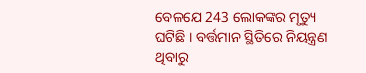ବେଳଯେ 243 ଲୋକଙ୍କର ମୃତ୍ୟୁ ଘଟିଛି । ବର୍ତ୍ତମାନ ସ୍ଥିତିରେ ନିୟନ୍ତ୍ରଣ ଥିବାରୁ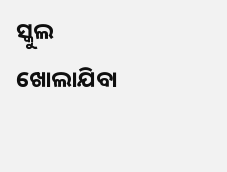ସ୍କୁଲ ଖୋଲାଯିବା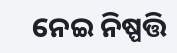ନେଇ ନିଷ୍ପତ୍ତି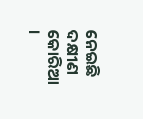ନେଇଛି ଦକ୍ଷୀଣ କୋରିଆ ।